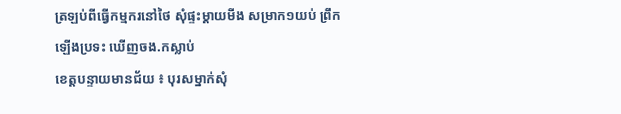ត្រឡប់ពីធ្វើកម្មករនៅថៃ សុំផ្ទះម្តាយមីង សម្រាក១យប់ ព្រឹកឡើងប្រទះ ឃើញចង.កស្លាប់
ខេត្តបន្ទាយមានជ័យ ៖ បុរសម្នាក់សុំ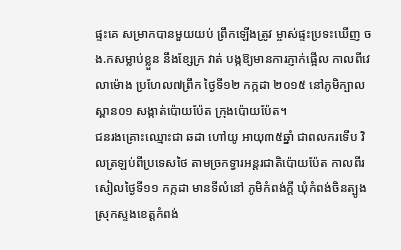ផ្ទះគេ សម្រាកបានមួយយប់ ព្រឹកឡើងត្រូវ ម្ចាស់ផ្ទះប្រទះឃើញ ចង.កសម្លាប់ខ្លួន នឹងខ្សែក្រ វាត់ បង្កឱ្យមានការភ្ញាក់ផ្អើល កាលពីវេលាម៉ោង ប្រហែល៧ព្រឹក ថ្ងៃទី១២ កក្កដា ២០១៥ នៅភូមិក្បាល ស្ពាន០១ សង្កាត់ប៉ោយប៉ែត ក្រុងប៉ោយប៉ែត។
ជនរងគ្រោះឈ្មោះជា ឆដា ហៅយូ អាយុ៣៥ឆ្នាំ ជាពលករទើប វិលត្រឡប់ពីប្រទេសថៃ តាមច្រកទ្វារអន្តរជាតិប៉ោយប៉ែត កាលពីរសៀលថ្ងៃទី១១ កក្កដា មានទីលំនៅ ភូមិកំពង់ក្ដី ឃុំកំពង់ចិនត្បូង ស្រុកស្ទងខេត្តកំពង់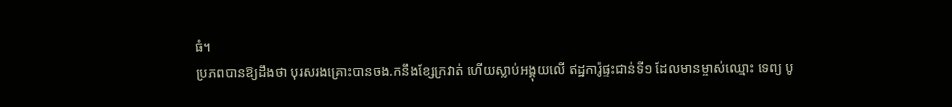ធំ។
ប្រភពបានឱ្យដឹងថា បុរសរងគ្រោះបានចង.កនឹងខ្សែក្រវាត់ ហើយស្លាប់អង្គុយលើ ឥដ្ឋការ៉ូផ្ទះជាន់ទី១ ដែលមានម្ចាស់ឈ្មោះ ទេព្យ បូ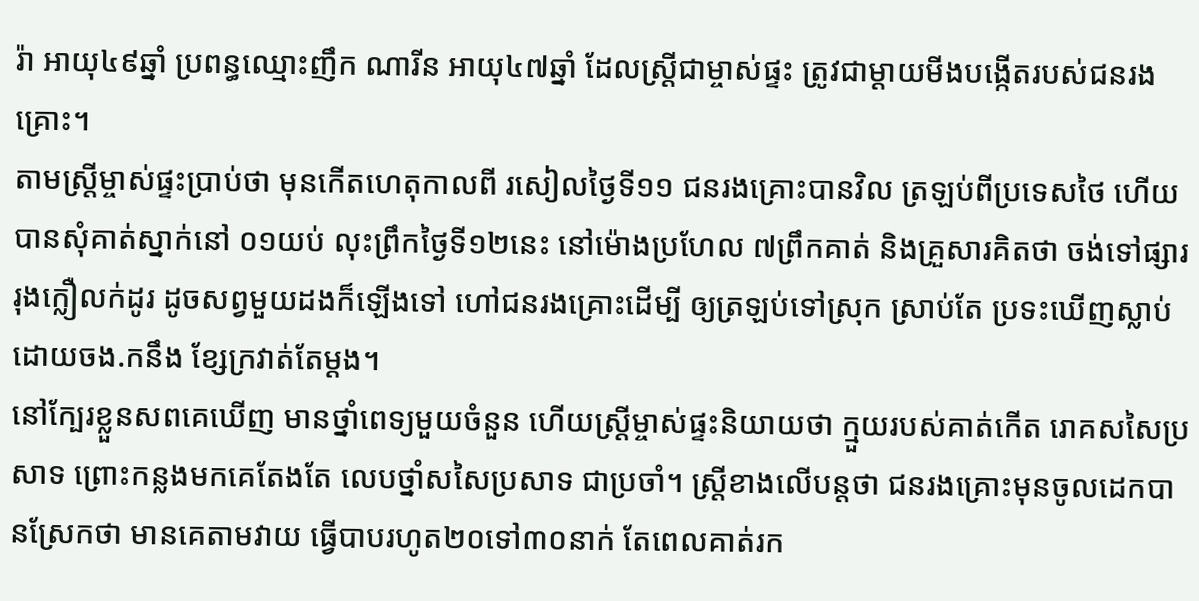រ៉ា អាយុ៤៩ឆ្នាំ ប្រពន្ធឈ្មោះញឹក ណារីន អាយុ៤៧ឆ្នាំ ដែលស្ត្រីជាម្ចាស់ផ្ទះ ត្រូវជាម្ដាយមីងបង្កើតរបស់ជនរងគ្រោះ។
តាមស្ត្រីម្ចាស់ផ្ទះប្រាប់ថា មុនកើតហេតុកាលពី រសៀលថ្ងៃទី១១ ជនរងគ្រោះបានវិល ត្រឡប់ពីប្រទេសថៃ ហើយបានសុំគាត់ស្នាក់នៅ ០១យប់ លុះព្រឹកថ្ងៃទី១២នេះ នៅម៉ោងប្រហែល ៧ព្រឹកគាត់ និងគ្រួសារគិតថា ចង់ទៅផ្សាររុងក្លឿលក់ដូរ ដូចសព្វមួយដងក៏ឡើងទៅ ហៅជនរងគ្រោះដើម្បី ឲ្យត្រឡប់ទៅស្រុក ស្រាប់តែ ប្រទះឃើញស្លាប់ដោយចង.កនឹង ខ្សែក្រវាត់តែម្ដង។
នៅក្បែរខ្លួនសពគេឃើញ មានថ្នាំពេទ្យមួយចំនួន ហើយស្ត្រីម្ចាស់ផ្ទះនិយាយថា ក្មួយរបស់គាត់កើត រោគសសៃប្រសាទ ព្រោះកន្លងមកគេតែងតែ លេបថ្នាំសសៃប្រសាទ ជាប្រចាំ។ ស្ត្រីខាងលើបន្តថា ជនរងគ្រោះមុនចូលដេកបានស្រែកថា មានគេតាមវាយ ធ្វើបាបរហូត២០ទៅ៣០នាក់ តែពេលគាត់រក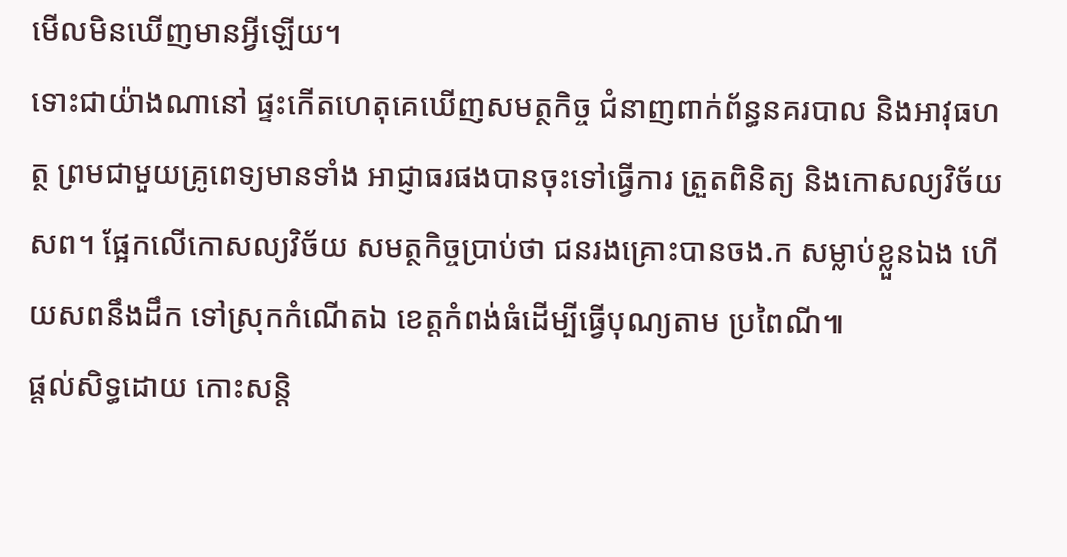មើលមិនឃើញមានអ្វីឡើយ។
ទោះជាយ៉ាងណានៅ ផ្ទះកើតហេតុគេឃើញសមត្ថកិច្ច ជំនាញពាក់ព័ន្ធនគរបាល និងអាវុធហត្ថ ព្រមជាមួយគ្រូពេទ្យមានទាំង អាជ្ញាធរផងបានចុះទៅធ្វើការ ត្រួតពិនិត្យ និងកោសល្យវិច័យ សព។ ផ្អែកលើកោសល្យវិច័យ សមត្ថកិច្ចប្រាប់ថា ជនរងគ្រោះបានចង.ក សម្លាប់ខ្លួនឯង ហើយសពនឹងដឹក ទៅស្រុកកំណើតឯ ខេត្តកំពង់ធំដើម្បីធ្វើបុណ្យតាម ប្រពៃណី៕
ផ្តល់សិទ្ធដោយ កោះសន្តិ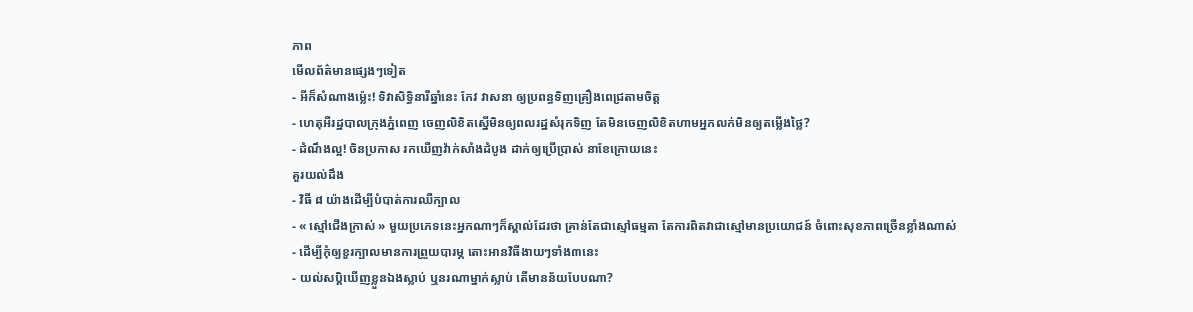ភាព
មើលព័ត៌មានផ្សេងៗទៀត
- អីក៏សំណាងម្ល៉េះ! ទិវាសិទ្ធិនារីឆ្នាំនេះ កែវ វាសនា ឲ្យប្រពន្ធទិញគ្រឿងពេជ្រតាមចិត្ត
- ហេតុអីរដ្ឋបាលក្រុងភ្នំពេញ ចេញលិខិតស្នើមិនឲ្យពលរដ្ឋសំរុកទិញ តែមិនចេញលិខិតហាមអ្នកលក់មិនឲ្យតម្លើងថ្លៃ?
- ដំណឹងល្អ! ចិនប្រកាស រកឃើញវ៉ាក់សាំងដំបូង ដាក់ឲ្យប្រើប្រាស់ នាខែក្រោយនេះ
គួរយល់ដឹង
- វិធី ៨ យ៉ាងដើម្បីបំបាត់ការឈឺក្បាល
- « ស្មៅជើងក្រាស់ » មួយប្រភេទនេះអ្នកណាៗក៏ស្គាល់ដែរថា គ្រាន់តែជាស្មៅធម្មតា តែការពិតវាជាស្មៅមានប្រយោជន៍ ចំពោះសុខភាពច្រើនខ្លាំងណាស់
- ដើម្បីកុំឲ្យខួរក្បាលមានការព្រួយបារម្ភ តោះអានវិធីងាយៗទាំង៣នេះ
- យល់សប្តិឃើញខ្លួនឯងស្លាប់ ឬនរណាម្នាក់ស្លាប់ តើមានន័យបែបណា?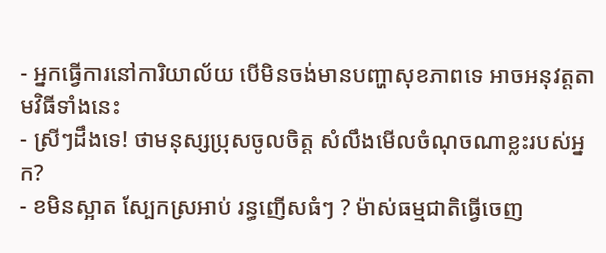- អ្នកធ្វើការនៅការិយាល័យ បើមិនចង់មានបញ្ហាសុខភាពទេ អាចអនុវត្តតាមវិធីទាំងនេះ
- ស្រីៗដឹងទេ! ថាមនុស្សប្រុសចូលចិត្ត សំលឹងមើលចំណុចណាខ្លះរបស់អ្នក?
- ខមិនស្អាត ស្បែកស្រអាប់ រន្ធញើសធំៗ ? ម៉ាស់ធម្មជាតិធ្វើចេញ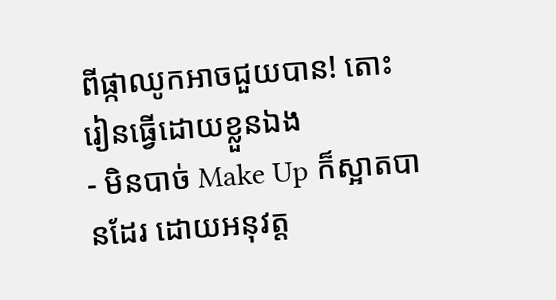ពីផ្កាឈូកអាចជួយបាន! តោះរៀនធ្វើដោយខ្លួនឯង
- មិនបាច់ Make Up ក៏ស្អាតបានដែរ ដោយអនុវត្ត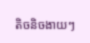តិចនិចងាយៗ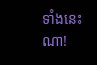ទាំងនេះណា!